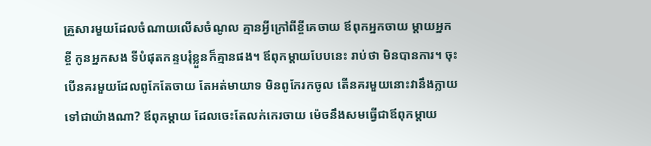គ្រួសារមួយដែលចំណាយលើសចំណូល គ្មានអ្វីក្រៅពីខ្ចីគេចាយ ឪពុកអ្នកចាយ ម្តាយអ្នកខ្ចី កូនអ្នកសង ទីបំផុតកន្ទបរុំខ្លួនក៏គ្មានផង។ ឪពុកម្តាយបែបនេះ រាប់ថា មិនបានការ។ ចុះបើនគរមួយដែលពូកែតែចាយ តែអត់មាយាទ មិនពូកែរកចូល តើនគរមួយនោះវានឹងក្លាយទៅជាយ៉ាងណា? ឪពុកម្តាយ ដែលចេះតែលក់កេរចាយ ម៉េចនឹងសមធ្វើជាឪពុកម្តាយ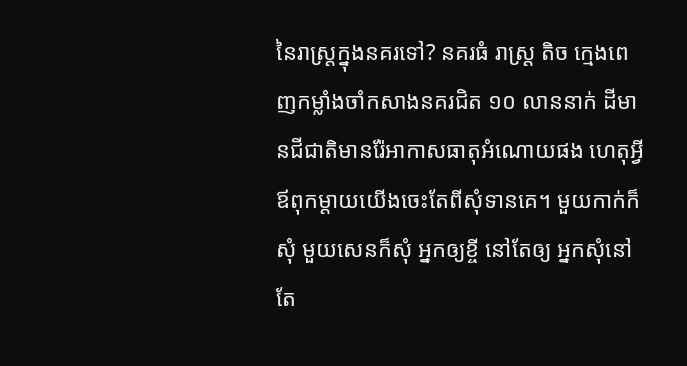នៃរាស្ត្រក្នុងនគរទៅ? នគរធំ រាស្ត្រ តិច ក្មេងពេញកម្លាំងចាំកសាងនគរជិត ១០ លាននាក់ ដីមានជីជាតិមានរ៉ែអាកាសធាតុអំណោយផង ហេតុអ្វី ឪពុកម្តាយយើងចេះតែពីសុំទានគេ។ មួយកាក់ក៏សុំ មួយសេនក៏សុំ អ្នកឲ្យខ្ចី នៅតែឲ្យ អ្នកសុំនៅតែ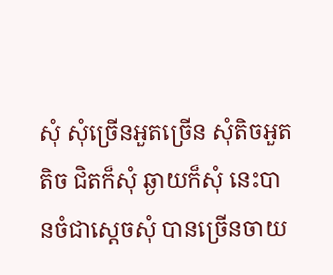សុំ សុំច្រើនអួតច្រើន សុំតិចអួតតិច ជិតក៏សុំ ឆ្ងាយក៏សុំ នេះបានចំជាស្តេចសុំ បានច្រើនចាយ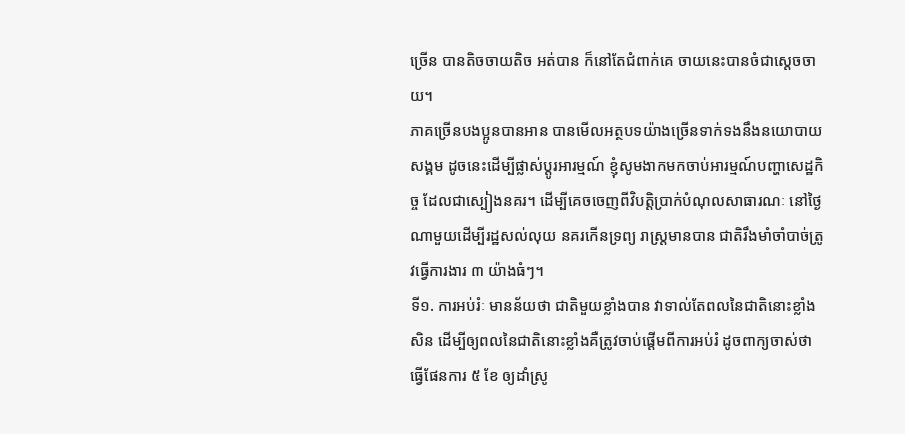ច្រើន បានតិចចាយតិច អត់បាន ក៏នៅតែជំពាក់គេ ចាយនេះបានចំជាស្តេចចាយ។
ភាគច្រើនបងប្អូនបានអាន បានមើលអត្ថបទយ៉ាងច្រើនទាក់ទងនឹងនយោបាយ សង្គម ដូចនេះដើម្បីផ្លាស់ប្តូរអារម្មណ៍ ខ្ញុំសូមងាកមកចាប់អារម្មណ៍បញ្ហាសេដ្ឋកិច្ច ដែលជាស្បៀងនគរ។ ដើម្បីគេចចេញពីវិបត្តិប្រាក់បំណុលសាធារណៈ នៅថ្ងៃណាមួយដើម្បីរដ្ឋសល់លុយ នគរកើនទ្រព្យ រាស្ត្រមានបាន ជាតិរឹងមាំចាំបាច់ត្រូវធ្វើការងារ ៣ យ៉ាងធំៗ។
ទី១. ការអប់រំៈ មានន័យថា ជាតិមួយខ្លាំងបាន វាទាល់តែពលនៃជាតិនោះខ្លាំងសិន ដើម្បីឲ្យពលនៃជាតិនោះខ្លាំងគឺត្រូវចាប់ផ្តើមពីការអប់រំ ដូចពាក្យចាស់ថា ធ្វើផែនការ ៥ ខែ ឲ្យដាំស្រូ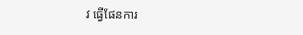វ ធ្វើផែនការ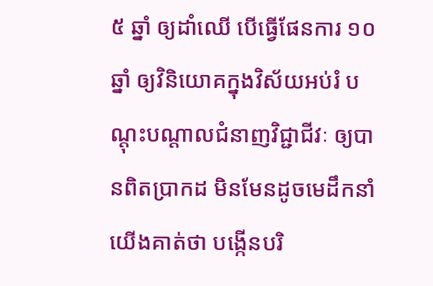៥ ឆ្នាំ ឲ្យដាំឈើ បើធ្វើផែនការ ១០ ឆ្នាំ ឲ្យវិនិយោគក្នុងវិស័យអប់រំ បណ្តុះបណ្តាលជំនាញវិជ្ជាជីវៈ ឲ្យបានពិតប្រាកដ មិនមែនដូចមេដឹកនាំយើងគាត់ថា បង្កើនបរិ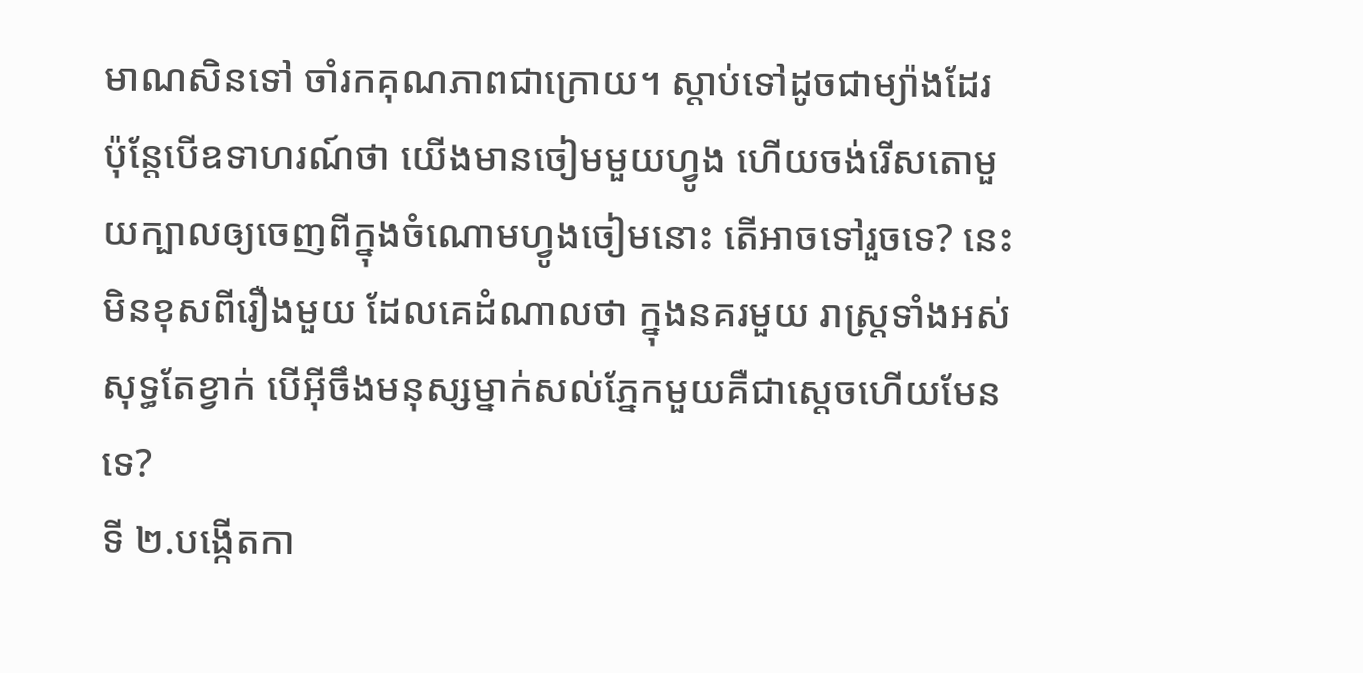មាណសិនទៅ ចាំរកគុណភាពជាក្រោយ។ ស្តាប់ទៅដូចជាម្យ៉ាងដែរ ប៉ុន្តែបើឧទាហរណ៍ថា យើងមានចៀមមួយហ្វូង ហើយចង់រើសតោមួយក្បាលឲ្យចេញពីក្នុងចំណោមហ្វូងចៀមនោះ តើអាចទៅរួចទេ? នេះមិនខុសពីរឿងមួយ ដែលគេដំណាលថា ក្នុងនគរមួយ រាស្ត្រទាំងអស់សុទ្ធតែខ្វាក់ បើអ៊ីចឹងមនុស្សម្នាក់សល់ភ្នែកមួយគឺជាស្តេចហើយមែនទេ?
ទី ២.បង្កើតកា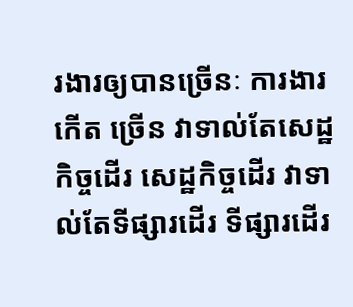រងារឲ្យបានច្រើនៈ ការងារកើត ច្រើន វាទាល់តែសេដ្ឋកិច្ចដើរ សេដ្ឋកិច្ចដើរ វាទាល់តែទីផ្សារដើរ ទីផ្សារដើរ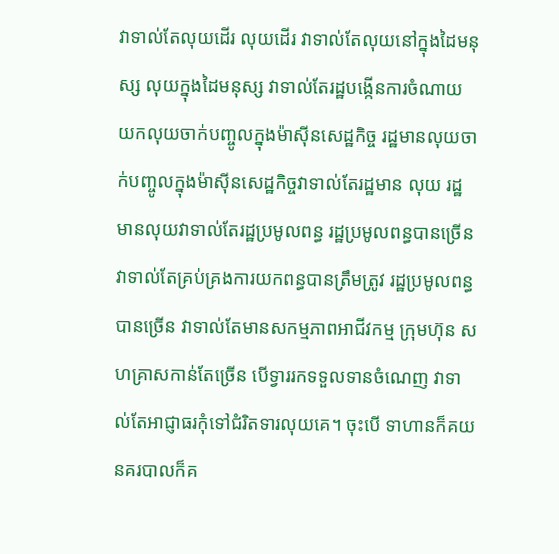វាទាល់តែលុយដើរ លុយដើរ វាទាល់តែលុយនៅក្នុងដៃមនុស្ស លុយក្នុងដៃមនុស្ស វាទាល់តែរដ្ឋបង្កើនការចំណាយ យកលុយចាក់បញ្ចូលក្នុងម៉ាស៊ីនសេដ្ឋកិច្ច រដ្ឋមានលុយចាក់បញ្ចូលក្នុងម៉ាស៊ីនសេដ្ឋកិច្ចវាទាល់តែរដ្ឋមាន លុយ រដ្ឋមានលុយវាទាល់តែរដ្ឋប្រមូលពន្ធ រដ្ឋប្រមូលពន្ធបានច្រើន វាទាល់តែគ្រប់គ្រងការយកពន្ធបានត្រឹមត្រូវ រដ្ឋប្រមូលពន្ធបានច្រើន វាទាល់តែមានសកម្មភាពអាជីវកម្ម ក្រុមហ៊ុន សហគ្រាសកាន់តែច្រើន បើទ្វាររកទទួលទានចំណេញ វាទាល់តែអាជ្ញាធរកុំទៅជំរិតទារលុយគេ។ ចុះបើ ទាហានក៏គយ នគរបាលក៏គ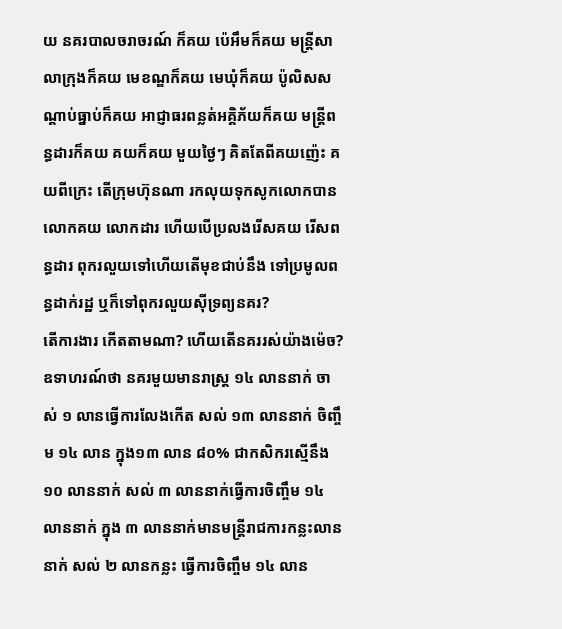យ នគរបាលចរាចរណ៍ ក៏គយ ប៉េអឹមក៏គយ មន្ត្រីសាលាក្រុងក៏គយ មេខណ្ឌក៏គយ មេឃុំក៏គយ ប៉ូលិសសណ្តាប់ធ្នាប់ក៏គយ អាជ្ញាធរពន្លត់អគ្គិភ័យក៏គយ មន្ត្រីពន្ធដារក៏គយ គយក៏គយ មួយថ្ងៃៗ គិតតែពីគយញ៉េះ គយពីក្រេះ តើក្រុមហ៊ុនណា រកលុយទុកសូកលោកបាន លោកគយ លោកដារ ហើយបើប្រលងរើសគយ រើសពន្ធដារ ពុករលួយទៅហើយតើមុខជាប់នឹង ទៅប្រមូលពន្ធដាក់រដ្ឋ ឬក៏ទៅពុករលួយស៊ីទ្រព្យនគរ?
តើការងារ កើតតាមណា? ហើយតើនគររស់យ៉ាងម៉េច? ឧទាហរណ៍ថា នគរមួយមានរាស្ត្រ ១៤ លាននាក់ ចាស់ ១ លានធ្វើការលែងកើត សល់ ១៣ លាននាក់ ចិញ្ចឹម ១៤ លាន ក្នុង១៣ លាន ៨០% ជាកសិករស្មើនឹង ១០ លាននាក់ សល់ ៣ លាននាក់ធ្វើការចិញ្ចឹម ១៤ លាននាក់ ក្នុង ៣ លាននាក់មានមន្ត្រីរាជការកន្លះលាននាក់ សល់ ២ លានកន្លះ ធ្វើការចិញ្ចឹម ១៤ លាន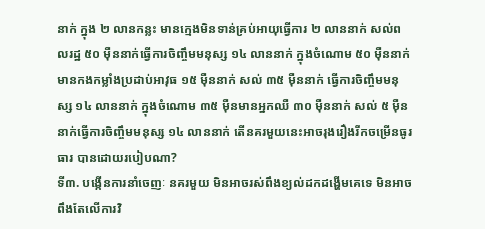នាក់ ក្នុង ២ លានកន្លះ មានក្មេងមិនទាន់គ្រប់អាយុធ្វើការ ២ លាននាក់ សល់ពលរដ្ឋ ៥០ ម៉ឺននាក់ធ្វើការចិញ្ចឹមមនុស្ស ១៤ លាននាក់ ក្នុងចំណោម ៥០ ម៉ឺននាក់មានកងកម្លាំងប្រដាប់អាវុធ ១៥ ម៉ឺននាក់ សល់ ៣៥ ម៉ឺននាក់ ធ្វើការចិញ្ចឹមមនុស្ស ១៤ លាននាក់ ក្នុងចំណោម ៣៥ ម៉ឺនមានអ្នកឈឺ ៣០ ម៉ឺននាក់ សល់ ៥ ម៉ឺននាក់ធ្វើការចិញ្ចឹមមនុស្ស ១៤ លាននាក់ តើនគរមួយនេះអាចរុងរឿងរីកចម្រើនធូរធារ បានដោយរបៀបណា?
ទី៣. បង្កើនការនាំចេញៈ នគរមួយ មិនអាចរស់ពឹងខ្យល់ដកដង្ហើមគេទេ មិនអាចពឹងតែលើការវិ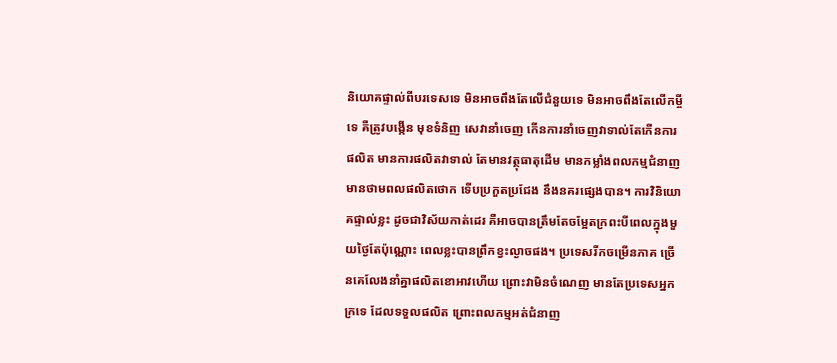និយោគផ្ទាល់ពីបរទេសទេ មិនអាចពឹងតែលើជំនួយទេ មិនអាចពឹងតែលើកម្ចីទេ គឺត្រូវបង្កើន មុខទំនិញ សេវានាំចេញ កើនការនាំចេញវាទាល់តែកើនការផលិត មានការផលិតវាទាល់ តែមានវត្ថុធាតុដើម មានកម្លាំងពលកម្មជំនាញ មានថាមពលផលិតថោក ទើបប្រកួតប្រជែង នឹងនគរផ្សេងបាន។ ការវិនិយោគផ្ទាល់ខ្លះ ដូចជាវិស័យកាត់ដេរ គឺអាចបានត្រឹមតែចម្អែតក្រពះបីពេលក្នុងមួយថ្ងៃតែប៉ុណ្ណោះ ពេលខ្លះបានព្រឹកខ្វះល្ងាចផង។ ប្រទេសរីកចម្រើនភាគ ច្រើនគេលែងនាំគ្នាផលិតខោអាវហើយ ព្រោះវាមិនចំណេញ មានតែប្រទេសអ្នកក្រទេ ដែលទទួលផលិត ព្រោះពលកម្មអត់ជំនាញ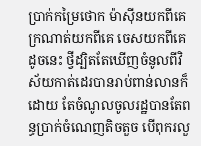ប្រាក់កម្រៃថោក ម៉ាស៊ីនយកពីគេ ក្រណាត់យកពីគេ ចេសយកពីគេ ដូចនេះ ថ្វីដ្បិតតែឃើញចំនូលពីវិស័យកាត់ដេរបានរាប់ពាន់លានក៏ដោយ តែចំណូលចូលរដ្ឋបានតែពន្ធប្រាក់ចំណេញតិចតួច បើពុករលួ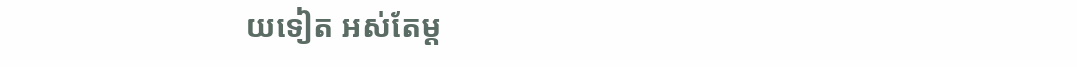យទៀត អស់តែម្ត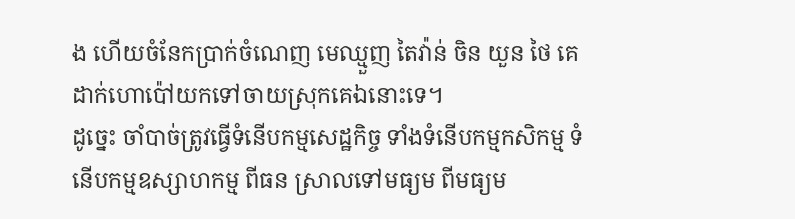ង ហើយចំនែកប្រាក់ចំណេញ មេឈ្មួញ តៃវ៉ាន់ ចិន យួន ថៃ គេដាក់ហោប៉ៅយកទៅចាយស្រុកគេឯនោះទេ។
ដូច្នេះ ចាំបាច់ត្រូវធ្វើទំនើបកម្មសេដ្ឋកិច្ច ទាំងទំនើបកម្មកសិកម្ម ទំនើបកម្មឧស្សាហកម្ម ពីធន ស្រាលទៅមធ្យម ពីមធ្យម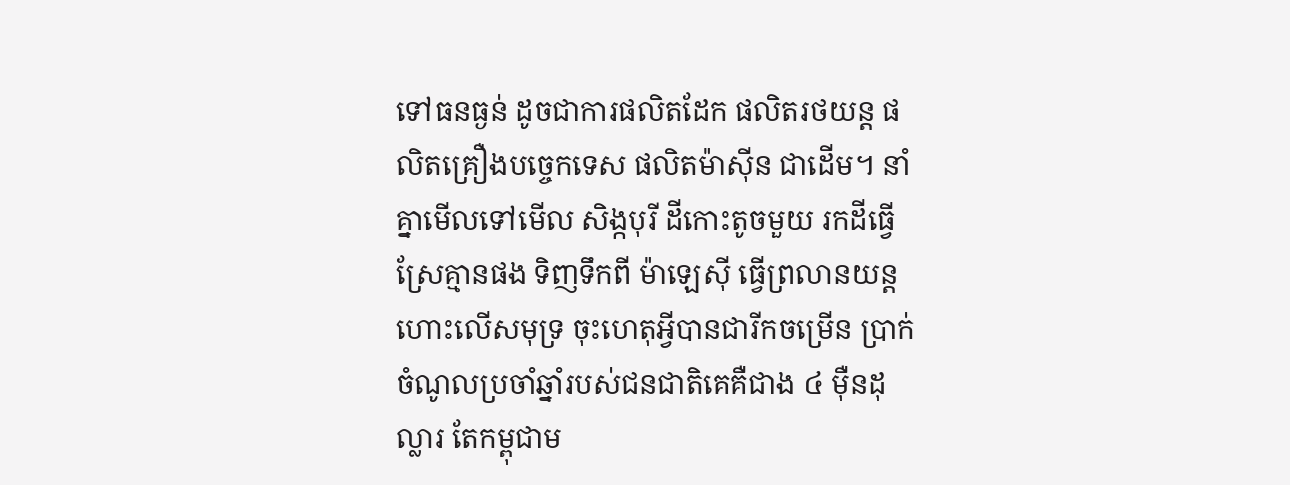ទៅធនធ្ងន់ ដូចជាការផលិតដែក ផលិតរថយន្ត ផលិតគ្រឿងបច្ចេកទេស ផលិតម៉ាស៊ីន ជាដើម។ នាំគ្នាមើលទៅមើល សិង្កបុរី ដីកោះតូចមួយ រកដីធ្វើស្រែគ្មានផង ទិញទឹកពី ម៉ាឡេស៊ី ធ្វើព្រលានយន្តហោះលើសមុទ្រ ចុះហេតុអ្វីបានជារីកចម្រើន ប្រាក់ចំណូលប្រចាំឆ្នាំរបស់ជនជាតិគេគឺជាង ៤ ម៉ឺនដុល្លារ តែកម្ពុជាម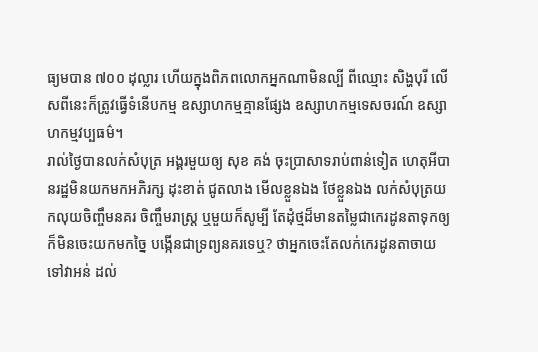ធ្យមបាន ៧០០ ដុល្លារ ហើយក្នុងពិភពលោកអ្នកណាមិនល្បី ពីឈ្មោះ សិង្ហបុរី លើសពីនេះក៏ត្រូវធ្វើទំនើបកម្ម ឧស្សាហកម្មគ្មានផ្សែង ឧស្សាហកម្មទេសចរណ៍ ឧស្សាហកម្មវប្បធម៌។
រាល់ថ្ងៃបានលក់សំបុត្រ អង្គរមួយឲ្យ សុខ គង់ ចុះប្រាសាទរាប់ពាន់ទៀត ហេតុអីបានរដ្ឋមិនយកមកអភិរក្ស ដុះខាត់ ជូតលាង មើលខ្លួនឯង ថែខ្លួនឯង លក់សំបុត្រយកលុយចិញ្ចឹមនគរ ចិញ្ចឹមរាស្ត្រ ឬមួយក៏សូម្បី តែដុំថ្មដ៏មានតម្លៃជាកេរដូនតាទុកឲ្យ ក៏មិនចេះយកមកច្នៃ បង្កើនជាទ្រព្យនគរទេឬ? ថាអ្នកចេះតែលក់កេរដូនតាចាយទៅវាអន់ ដល់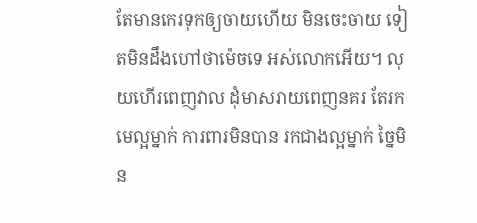តែមានកេរទុកឲ្យចាយហើយ មិនចេះចាយ ទៀតមិនដឹងហៅថាម៉េចទេ អស់លោកអើយ។ លុយហើរពេញវាល ដុំមាសរាយពេញនគរ តែរកមេល្អម្នាក់ ការពារមិនបាន រកជាងល្អម្នាក់ ច្នៃមិន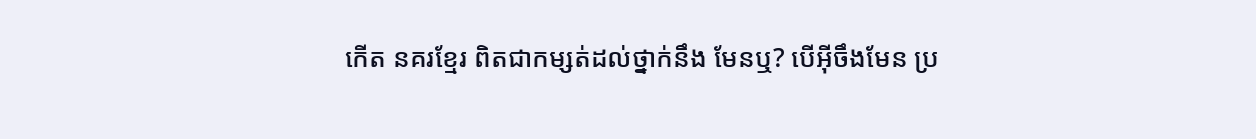កើត នគរខ្មែរ ពិតជាកម្សត់ដល់ថ្នាក់នឹង មែនឬ? បើអ៊ីចឹងមែន ប្រ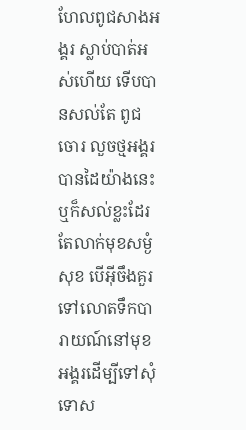ហែលពូជសាងអង្គរ ស្លាប់បាត់អស់ហើយ ទើបបានសល់តែ ពូជចោរ លួចថ្មអង្គរ បានដៃយ៉ាងនេះ ឬក៏សល់ខ្លះដែរ តែលាក់មុខសម្ងំសុខ បើអ៊ីចឹងគួរទៅលោតទឹកបារាយណ៍នៅមុខអង្គរដើម្បីទៅសុំទោស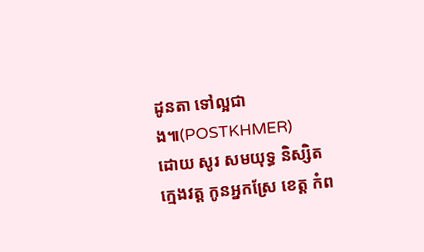ដូនតា ទៅល្អជាង៕(POSTKHMER)
ដោយ សូរ សមយុទ្ធ និស្សិតក្មេងវត្ត កូនអ្នកស្រែ ខេត្ត កំព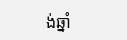ង់ឆ្នាំ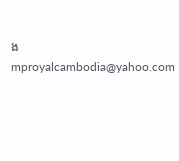ង mproyalcambodia@yahoo.com